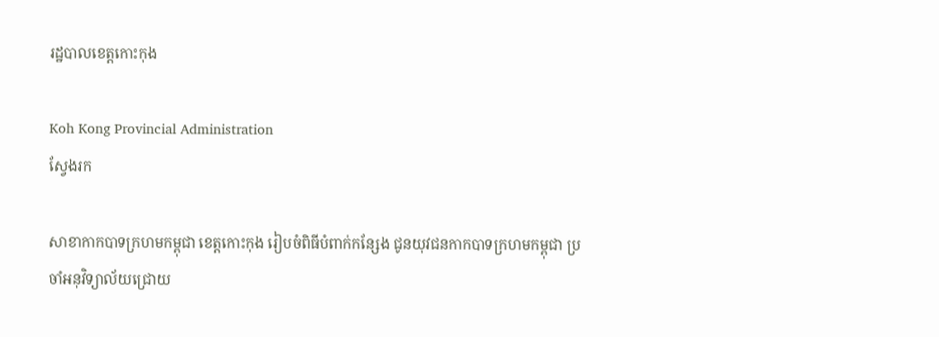រដ្ឋបាលខេត្តកោះកុង

Koh Kong Provincial Administration
ស្វែងរក

សាខាកាកបាទក្រហមកម្ពុជា ខេត្តកោះកុង រៀបចំពិធីបំពាក់កន្សែង ជូនយុវជនកាកបាទក្រហមកម្ពុជា ប្រចាំអនុវិទ្យាល័យជ្រោយ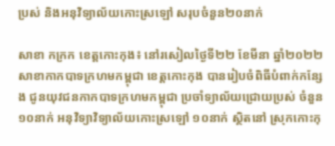ប្រស់ និងអនុវិទ្យាល័យកោះស្រឡៅ សរុបចំនួន២០នាក់

សាខា កក្រក ខេត្តកោះកុង៖ នៅរសៀលថ្ងៃទី២២ ខែមីនា ឆ្នាំ២០២២ សាខាកាកបាទក្រហមកម្ពុជា ខេត្តកោះកុង បានរៀបចំពិធីបំពាក់កន្សែង ជូនយុវជនកាកបាទក្រហមកម្ពុជា ប្រចាំទ្យាល័យជ្រោយប្រស់ ចំនួន១០នាក់ អនុវិទ្យាវិទ្យាល័យកោះស្រឡៅ ១០នាក់ ស្ថិតនៅ ស្រុកកោះកុ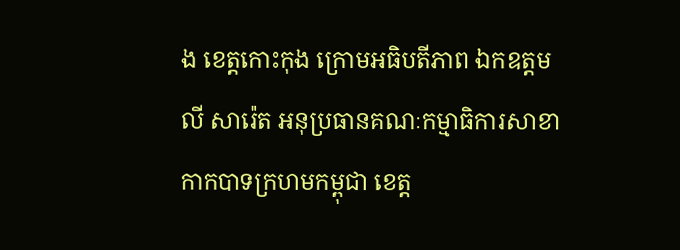ង ខេត្តកោះកុង ក្រោមអធិបតីភាព ឯកឧត្តម លី សារ៉េត អនុប្រធានគណៈកម្មាធិការសាខាកាកបាទក្រហមកម្ពុជា ខេត្ត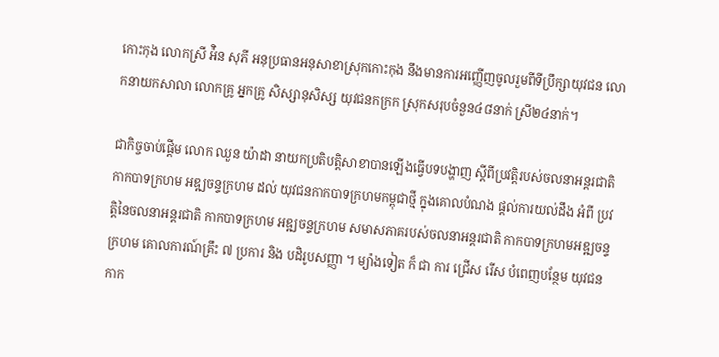កោះកុង លោកស្រី អ៉ិន សុភី អនុប្រធានអនុសាខាស្រុកកោះកុង នឹងមានការអញ្ញើញចូលរួមពីទីប្រឹក្សាយុវជន លោកនាយកសាលា លោកគ្រូ អ្នកគ្រូ សិស្សានុសិស្ស យុវជនកក្រក ស្រុកសរុបចំនួន៤៨នាក់ ស្រី២៤នាក់។

ជាកិច្ចចាប់ផ្តើម លោក ឈួន យ៉ាដា នាយកប្រតិបត្តិសាខាបានឡើងធ្វើបទបង្ហាញ ស្តីពីប្រវត្តិរបស់ចលនាអន្តរជាតិកាកបាទក្រហម អឌ្ឍចន្ទក្រហម ដល់ យុវជនកាកបាទក្រហមកម្ពុជាថ្មី ក្នុងគោលបំណង ផ្តល់ការយល់ដឹង អំពី ប្រវត្តិនៃចលនាអន្តរជាតិ កាកបាទក្រហម អឌ្ឍចន្ទក្រហម សមាសភាគរបស់ចលនាអន្តរជាតិ កាកបាទក្រហមអឌ្ឍចន្ទក្រហម គោលការណ៍គ្រឹះ ៧ ប្រការ និង បដិរូបសញ្ញា ។ ម្យ៉ាងទៀត ក៏ ជា ការ ជ្រើស រើស បំពេញបន្ថែម យុវជន កាក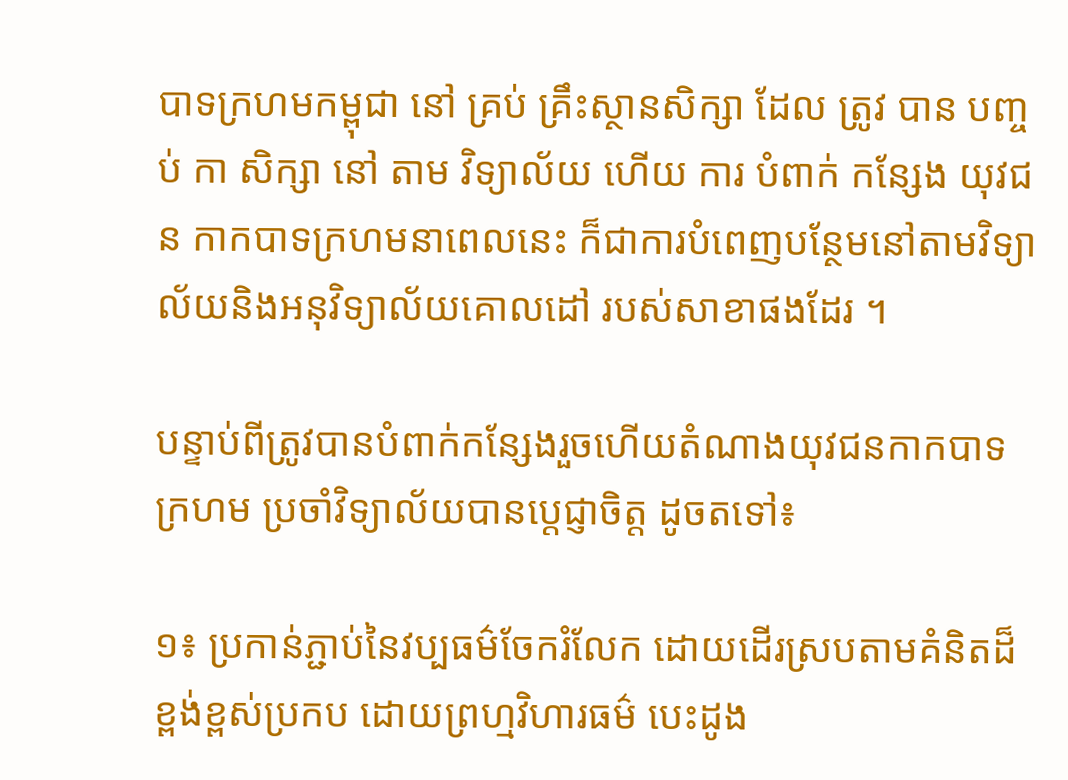បាទក្រហមកម្ពុជា នៅ គ្រប់ គ្រឹះស្ថានសិក្សា ដែល ត្រូវ បាន បញ្ចប់ កា សិក្សា នៅ តាម វិទ្យាល័យ ហើយ ការ បំពាក់ កន្សែង យុវជន កាកបាទក្រហមនាពេលនេះ ក៏ជាការបំពេញបន្ថែមនៅតាមវិទ្យាល័យនិងអនុវិទ្យាល័យគោលដៅ របស់សាខាផងដែរ ។

បន្ទាប់ពីត្រូវបានបំពាក់កន្សែងរួចហើយតំណាងយុវជនកាកបាទក្រហម ប្រចាំវិទ្យាល័យបានប្តេជ្ញាចិត្ត ដូចតទៅ៖

១៖ ប្រកាន់ភ្ជាប់នៃវប្បធម៌ចែករំលែក ដោយដើរស្របតាមគំនិតដ៏ខ្ពង់ខ្ពស់ប្រកប ដោយព្រហ្មវិហារធម៌ បេះដូង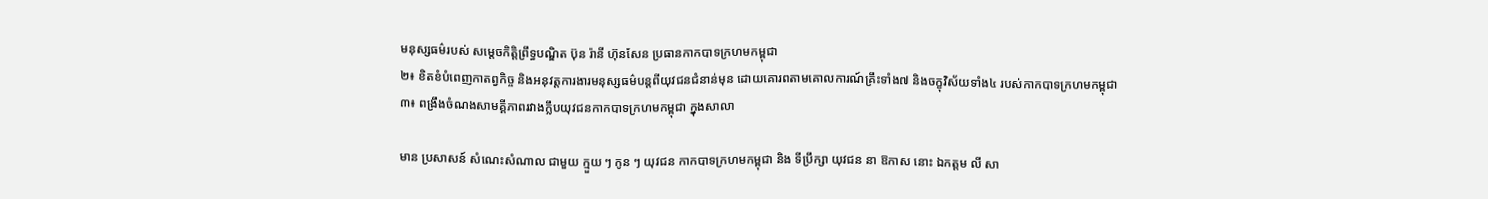មនុស្សធម៌របស់ សម្ដេចកិត្តិព្រឹទ្ធបណ្ឌិត ប៊ុន រ៉ានី ហ៊ុនសែន ប្រធានកាកបាទក្រហមកម្ពុជា
២៖ ខិតខំបំពេញកាតព្វកិច្ច និងអនុវត្តការងារមនុស្សធម៌បន្តពីយុវជនជំនាន់មុន ដោយគោរពតាមគោលការណ៍គ្រឹះទាំង៧ និងចក្ខុវិស័យទាំង៤ របស់កាកបាទក្រហមកម្ពុជា
៣៖ ពង្រឹងចំណងសាមគ្គីភាពរវាងក្លឹបយុវជនកាកបាទក្រហមកម្ពុជា ក្នុងសាលា

មាន ប្រសាសន៍ សំណេះសំណាល ជាមួយ ក្មួយ ៗ កូន ៗ យុវជន កាកបាទក្រហមកម្ពុជា និង ទីប្រឹក្សា យុវជន នា ឱកាស នោះ ឯកត្តម លី សា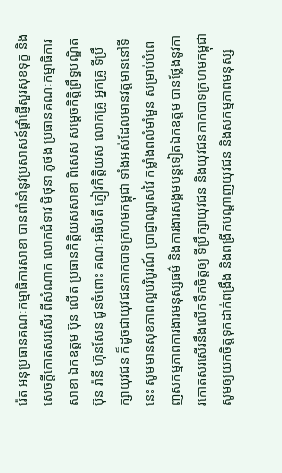រ៉េត អនុប្រធានគណៈកម្មាធិការសាខា បានពាំនាំនូវប្រសាសន៍ផ្ដាំផ្ញើសួរសុខទុក្ខ និងសេចក្ដីកោតសរសើរ ពីសំណាក លោកជំទាវ មិថុនា ភូថង ប្រធានគណៈកម្មាធិការសាខា ឯកឧត្តម ប៊ុន លើត ប្រធានកិត្តិយសសាខា ពិសេស សម្ដេចកិត្តិព្រឹទ្ធបណ្ឌិត ប៊ុន រ៉ានី ហ៊ុនសែន ជូនចំពោះ គណៈអធិបតី ភ្ញៀវកិត្តិយស លោកគ្រូ អ្នកគ្រូ ទីប្រឹក្សាយុវជន ក៏ដូចជាយុវជនកាកបាទក្រហមកម្ពុជា ទាំងអស់ដែលមានវត្តមាននៅទីនេះ សូមមានសុខភាពល្អបរិបូរណ៍ ប្រាជ្ញាឈ្លាសវៃ កម្លាំងពលំមាំមួន សម្រាប់បំពេញសកម្មភាពការងារមនុស្សធម៌ និងការងារសង្គមបន្ដទៀតឯកឧត្តម បានថ្លែងនូវការកោតសរសើរនឹងលើកទឹកចិត្តឲ្យ ទីប្រឹក្សាយុវជន និងយុវជនកាកបាទក្រហមកម្ពុជា សូមឲ្យយកចិត្តទុកដាក់ពង្រឹង និងពង្រីកបណ្ដាញយុវជន និងសកម្មភាពមនុស្ស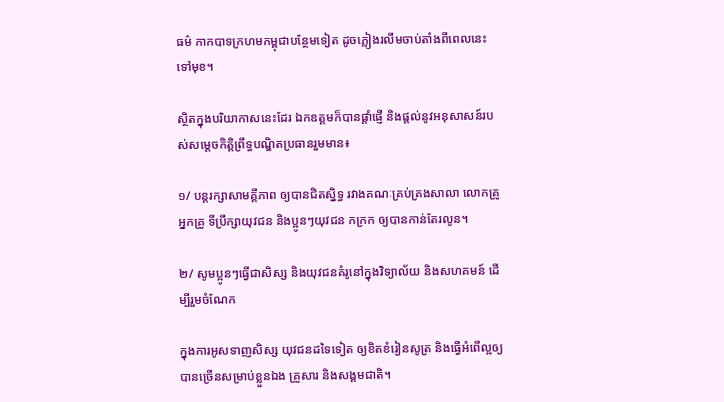ធម៌ កាកបាទក្រហមកម្ពុជាបន្ថែមទៀត ដូចភ្លៀងរលឹមចាប់តាំងពីពេលនេះទៅមុខ។

ស្ថិតក្នុងបរិយាកាសនេះដែរ ឯកឧត្តមក៏បានផ្ដាំផ្ញើ និងផ្ដល់នូវអនុសាសន៍របស់សម្ដេចកិត្តិព្រឹទ្ធបណ្ឌិតប្រធានរួមមាន៖

១/ បន្តរក្សាសាមគ្គីភាព ឲ្យបានជិតស្និទ្ធ រវាងគណៈគ្រប់គ្រងសាលា លោកគ្រូ អ្នកគ្រូ ទីប្រឹក្សាយុវជន និងប្អូនៗយុវជន កក្រក ឲ្យបានកាន់តែរលូន។

២/ សូមប្អូនៗធ្វើជាសិស្ស និងយុវជនគំរូនៅក្នុងវិទ្យាល័យ និងសហគមន៍ ដើម្បីរួមចំណែក

ក្នុងការអូសទាញសិស្ស យុវជនដទៃទៀត ឲ្យខិតខំរៀនសូត្រ និងធ្វើអំពើល្អឲ្យបានច្រើនសម្រាប់ខ្លួនឯង គ្រួសារ និងសង្គមជាតិ។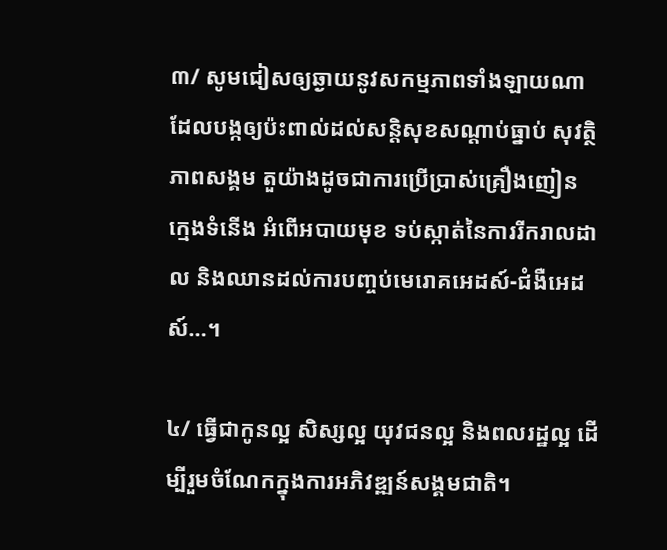៣/ សូមជៀសឲ្យឆ្ងាយនូវសកម្មភាពទាំងឡាយណាដែលបង្កឲ្យប៉ះពាល់ដល់សន្តិសុខសណ្ដាប់ធ្នាប់ សុវត្ថិភាពសង្គម តួយ៉ាងដូចជាការប្រើប្រាស់គ្រឿងញៀន ក្មេងទំនើង អំពើអបាយមុខ ទប់ស្កាត់នៃការរីករាលដាល និងឈានដល់ការបញ្ចប់មេរោគអេដស៍-ជំងឺអេដស៍…។

៤/ ធ្វើជាកូនល្អ សិស្សល្អ យុវជនល្អ និងពលរដ្ឋល្អ ដើម្បីរួមចំណែកក្នុងការអភិវឌ្ឍន៍សង្គមជាតិ។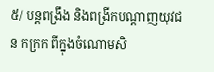៥/ បន្ដពង្រឹង និងពង្រីកបណ្ដាញយុវជន កក្រក ពីក្នុងចំណោមសិ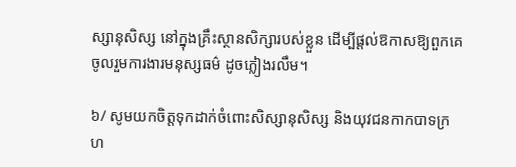ស្សានុសិស្ស នៅក្នុងគ្រឹះស្ថានសិក្សារបស់ខ្លួន ដើម្បីផ្ដល់ឱកាសឱ្យពួកគេចូលរួមការងារមនុស្សធម៌ ដូចភ្លៀងរលឹម។

៦/ សូមយកចិត្តទុកដាក់ចំពោះសិស្សានុសិស្ស និងយុវជនកាកបាទក្រហ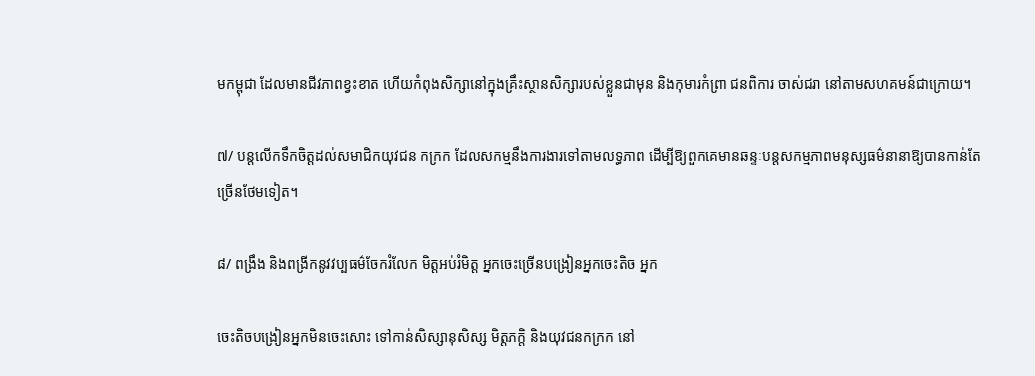មកម្ពុជា ដែលមានជីវភាពខ្វះខាត ហើយកំពុងសិក្សានៅក្នុងគ្រឹះស្ថានសិក្សារបស់ខ្លួនជាមុន និងកុមារកំព្រា ជនពិការ ចាស់ជរា នៅតាមសហគមន៍ជាក្រោយ។

៧/ បន្តលើកទឹកចិត្តដល់សមាជិកយុវជន កក្រក ដែលសកម្មនឹងការងារទៅតាមលទ្ធភាព ដើម្បីឱ្យពួកគេមានឆន្ទៈបន្ដសកម្មភាពមនុស្សធម៌នានាឱ្យបានកាន់តែច្រើនថែមទៀត។

៨/ ពង្រឹង និងពង្រីកនូវវប្បធម៌ចែករំលែក មិត្តអប់រំមិត្ត អ្នកចេះច្រើនបង្រៀនអ្នកចេះតិច អ្នក

ចេះតិចបង្រៀនអ្នកមិនចេះសោះ ទៅកាន់សិស្សានុសិស្ស មិត្តភក្តិ និងយុវជនកក្រក នៅ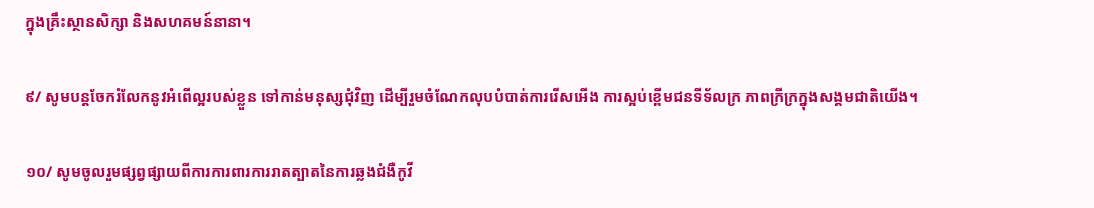ក្នុងគ្រឹះស្ថានសិក្សា និងសហគមន៍នានា។

៩/ សូមបន្ដចែករំលែកនូវអំពើល្អរបស់ខ្លួន ទៅកាន់មនុស្សជុំវិញ ដើម្បីរួមចំណែកលុបបំបាត់ការរើសអើង ការស្អប់ខ្ពើមជនទីទ័លក្រ ភាពក្រីក្រក្នុងសង្គមជាតិយើង។

១០/ សូមចូលរួមផ្សព្វផ្សាយពីការការពារការរាតត្បាតនៃការឆ្លងជំងឺកូវី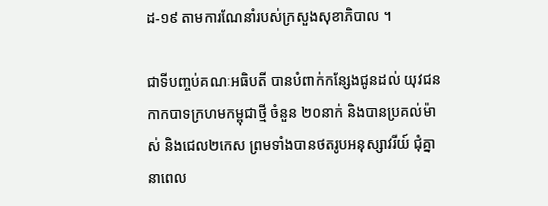ដ-១៩ តាមការណែនាំរបស់ក្រសួងសុខាភិបាល ។

ជាទីបញ្ចប់គណៈអធិបតី បានបំពាក់កន្សែងជូនដល់ យុវជនកាកបាទក្រហមកម្ពុជាថ្មី ចំនួន ២០នាក់ និងបានប្រគល់ម៉ាស់ និងជេល២កេស ព្រមទាំងបានថតរូបអនុស្សាវរីយ៍ ជុំគ្នានាពេល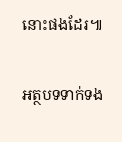នោះផងដែរ៕

អត្ថបទទាក់ទង